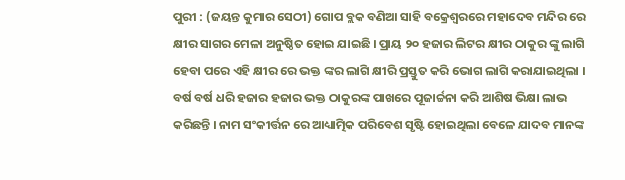ପୁରୀ : (ଜୟନ୍ତ କୁମାର ସେଠୀ) ଗୋପ ବ୍ଲକ ବଣିଆ ସାହି ବକ୍ରେଶ୍ବରରେ ମହାଦେବ ମନ୍ଦିର ରେ କ୍ଷୀର ସାଗର ମେଳା ଅନୁଷ୍ଠିତ ହୋଇ ଯାଇଛି । ପ୍ରାୟ ୨୦ ହଜାର ଲିଟର କ୍ଷୀର ଠାକୁର ଙ୍କୁ ଲାଗି ହେବା ପରେ ଏହି କ୍ଷୀର ରେ ଭକ୍ତ ଙ୍କର ଲାଗି କ୍ଷୀରି ପ୍ରସ୍ତୁତ କରି ଭୋଗ ଲାଗି କରାଯାଇଥିଲା । ବର୍ଷ ବର୍ଷ ଧରି ହଜାର ହଜାର ଭକ୍ତ ଠାକୁରଙ୍କ ପାଖରେ ପୂଜାର୍ଚ୍ଚନା କରି ଆଶିଷ ଭିକ୍ଷା ଲାଭ କରିଛନ୍ତି । ନାମ ସଂକୀର୍ତ୍ତନ ରେ ଆଧ୍ୟାତ୍ମିକ ପରିବେଶ ସୃଷ୍ଟି ହୋଇଥିଲା ବେଳେ ଯାଦବ ମାନଙ୍କ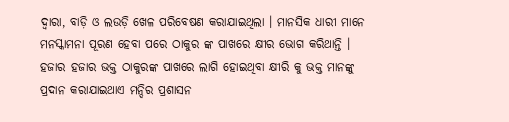ଦ୍ଵାରା, ବାଡ଼ି ଓ ଲଉଡ଼ି ଖେଳ ପରିବେଷଣ କରାଯାଇଥିଲା । ମାନସିକ ଧାରୀ ମାନେ ମନସ୍କାମନା ପୂରଣ ହେବା ପରେ ଠାକୁର ଙ୍କ ପାଖରେ କ୍ଷୀର ଭୋଗ କରିଥାନ୍ତି । ହଜାର ହଜାର ଭକ୍ତ ଠାକୁରଙ୍କ ପାଖରେ ଲାଗି ହୋଇଥିବା କ୍ଷୀରି କୁ ଭକ୍ତ ମାନଙ୍କୁ ପ୍ରଦାନ କରାଯାଇଥାଏ ମନ୍ଦିର ପ୍ରଶାସନ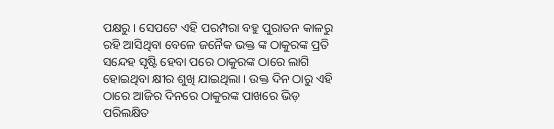ପକ୍ଷରୁ । ସେପଟେ ଏହି ପରମ୍ପରା ବହୁ ପୁରାତନ କାଳରୁ ରହି ଆସିଥିବା ବେଳେ ଜନୈକ ଭକ୍ତ ଙ୍କ ଠାକୁରଙ୍କ ପ୍ରତି ସନ୍ଦେହ ସୃଷ୍ଟି ହେବା ପରେ ଠାକୁରଙ୍କ ଠାରେ ଲାଗି ହୋଇଥିବା କ୍ଷୀର ଶୁଖି ଯାଇଥିଲା । ଉକ୍ତ ଦିନ ଠାରୁ ଏହି ଠାରେ ଆଜିର ଦିନରେ ଠାକୁରଙ୍କ ପାଖରେ ଭିଡ଼ ପରିଲକ୍ଷିତ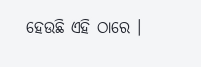ହେଉଛି ଏହି ଠାରେ ।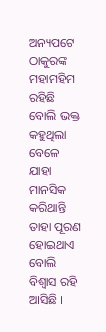ଅନ୍ୟପଟେ ଠାକୁରଙ୍କ ମହାମହିମ ରହିଛି ବୋଲି ଭକ୍ତ କହୁଥିଲା ବେଳେ ଯାହା ମାନସିକ କରିଥାନ୍ତି ତାହା ପୂରଣ ହୋଇଥାଏ ବୋଲି ବିଶ୍ଵାସ ରହି ଆସିଛି ।